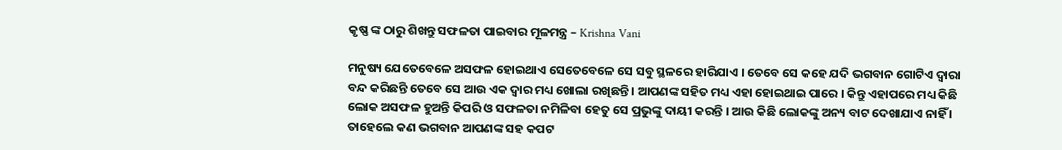କୃଷ୍ଣ ଙ୍କ ଠାରୁ ଶିଖନ୍ତୁ ସଫଳତା ପାଇବାର ମୂଳମନ୍ତ୍ର – Krishna Vani

ମନୁଷ୍ୟ ଯେତେବେଳେ ଅସଫଳ ହୋଇଥାଏ ସେତେବେଳେ ସେ ସବୁ ସ୍ଥଳରେ ହାରିଯାଏ । ତେବେ ସେ କହେ ଯଦି ଭଗବାନ ଗୋଟିଏ ଦ୍ଵାରା ବନ୍ଦ କରିଛନ୍ତି ତେବେ ସେ ଆଉ ଏକ ଦ୍ଵାର ମଧ୍ୟ ଖୋଲା ରଖିଛନ୍ତି । ଆପଣଙ୍କ ସହିତ ମଧ୍ୟ ଏହା ହୋଇଥାଇ ପାରେ । କିନ୍ତୁ ଏହାପରେ ମଧ୍ୟ କିଛି ଲୋକ ଅସଫଳ ହୁଅନ୍ତି କିପରି ଓ ସଫଳତା ନମିଳିବା ହେତୁ ସେ ପ୍ରଭୁଙ୍କୁ ଦାୟୀ କରନ୍ତି । ଆଉ କିଛି ଲୋକଙ୍କୁ ଅନ୍ୟ ବାଟ ଦେଖାଯାଏ ନାହିଁ । ତାହେଲେ କଣ ଭଗବାନ ଆପଣଙ୍କ ସହ କପଟ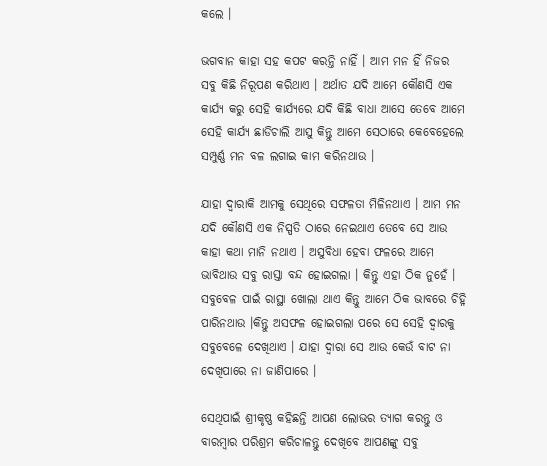କଲେ ।

ଭଗବାନ କାହା ସହ କପଟ କରନ୍ତି ନାହିଁ । ଆମ ମନ ହିଁ ନିଜର ସବୁ କିଛି ନିରୂପଣ କରିଥାଏ । ଅର୍ଥାତ ଯଦି ଆମେ କୌଣସି ଏକ କାର୍ଯ୍ୟ କରୁ ସେହି କାର୍ଯ୍ୟରେ ଯଦି କିଛି ବାଧା ଆସେ ତେବେ ଆମେ ସେହି କାର୍ଯ୍ୟ ଛାଡିଚାଲି ଆସୁ କିନ୍ତୁ ଆମେ ସେଠାରେ କେବେହେଲେ ସମ୍ପୁର୍ଣ୍ଣ ମନ ବଳ ଲଗାଇ କାମ କରିନଥାଉ ।

ଯାହା ଦ୍ଵାରାକି ଆମକୁ ସେଥିରେ ସଫଳତା ମିଳିନଥାଏ । ଆମ ମନ ଯଦି କୌଣସି ଏକ ନିସ୍ପତି ଠାରେ ନେଇଥାଏ ତେବେ ସେ ଆଉ କାହା କଥା ମାନି ନଥାଏ । ଅସୁବିଧା ହେବା ଫଳରେ ଆମେ ଭାବିଥାଉ ସବୁ ରାସ୍ତା ବନ୍ଦ ହୋଇଗଲା । କିନ୍ତୁ ଏହା ଠିକ ନୁହେଁ । ସବୁବେଳ ପାଇଁ ରାସ୍ଥା ଖୋଲା ଥାଏ କିନ୍ତୁ ଆମେ ଠିକ ଭାବରେ ଚିହ୍ନି ପାରିନଥାଉ ।କିନ୍ତୁ ଅସଫଳ ହୋଇଗଲା ପରେ ସେ ସେହି ଦ୍ଵାରକୁ ସବୁବେଳେ ଦେଖିଥାଏ । ଯାହା ଦ୍ଵାରା ସେ ଆଉ କେଉଁ ବାଟ ନା ଦେଖିପାରେ ନା ଜାଣିପାରେ ।

ସେଥିପାଇଁ ଶ୍ରୀକୃଷ୍ଣ କହିଛନ୍ତି ଆପଣ ଲୋଭର ତ୍ୟାଗ କରନ୍ତୁ ଓ ବାରମ୍ବାର ପରିଶ୍ରମ କରିଚାଳନ୍ତୁ ଦେଖିବେ ଆପଣଙ୍କୁ ସବୁ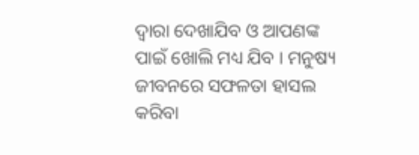ଦ୍ଵାରା ଦେଖାଯିବ ଓ ଆପଣଙ୍କ ପାଇଁ ଖୋଲି ମଧ୍ୟ ଯିବ । ମନୁଷ୍ୟ ଜୀବନରେ ସଫଳତା ହାସଲ କରିବା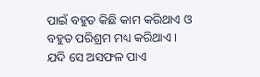ପାଇଁ ବହୁତ କିଛି କାମ କରିଥାଏ ଓ ବହୁତ ପରିଶ୍ରମ ମଧ୍ୟ କରିଥାଏ । ଯଦି ସେ ଅସଫଳ ପାଏ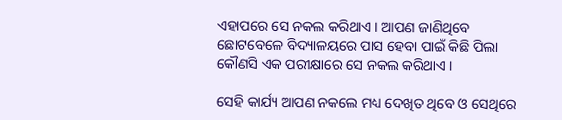ଏହାପରେ ସେ ନକଲ କରିଥାଏ । ଆପଣ ଜାଣିଥିବେ ଛୋଟବେଳେ ବିଦ୍ୟାଳୟରେ ପାସ ହେବା ପାଇଁ କିଛି ପିଲା କୌଣସି ଏକ ପରୀକ୍ଷାରେ ସେ ନକଲ କରିଥାଏ ।

ସେହି କାର୍ଯ୍ୟ ଆପଣ ନକଲେ ମଧ୍ୟ ଦେଖିତ ଥିବେ ଓ ସେଥିରେ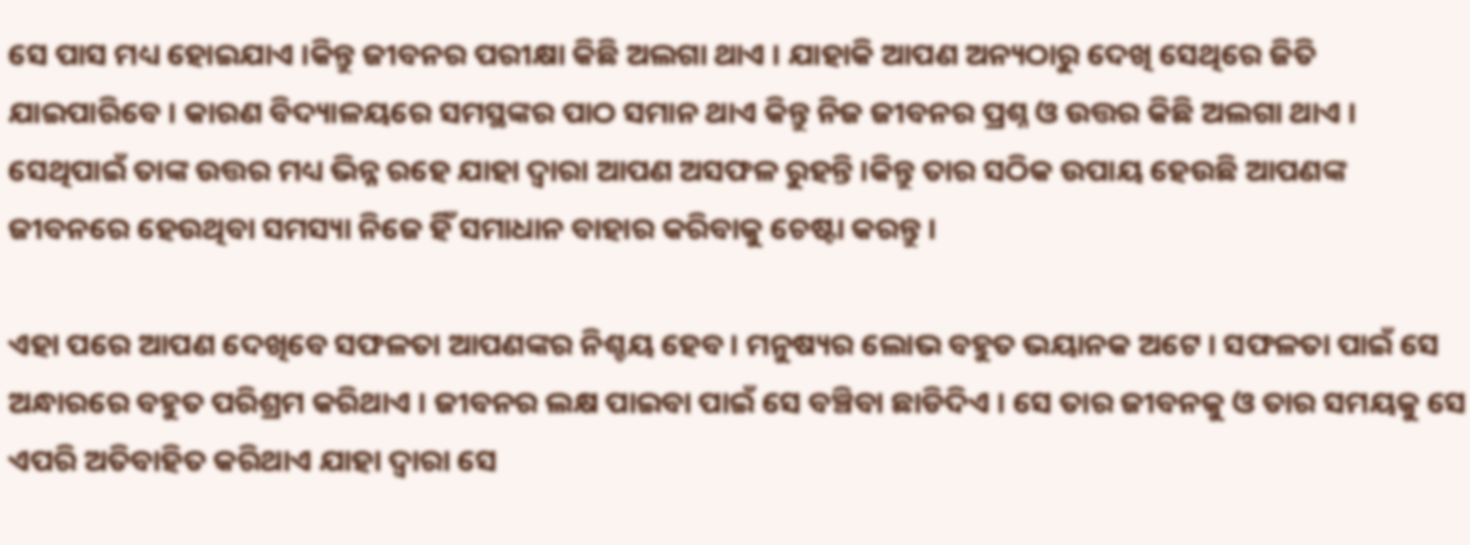ସେ ପାସ ମଧ୍ୟ ହୋଇଯାଏ ।କିନ୍ତୁ ଜୀବନର ପରୀକ୍ଷା କିଛି ଅଲଗା ଥାଏ । ଯାହାକି ଆପଣ ଅନ୍ୟଠାରୁ ଦେଖି ସେଥିରେ ଜିତି ଯାଇପାରିବେ । କାରଣ ବିଦ୍ୟାଳୟରେ ସମସ୍ଥଙ୍କର ପାଠ ସମାନ ଥାଏ କିନ୍ତୁ ନିଜ ଜୀବନର ପ୍ରଶ୍ନ ଓ ଉତ୍ତର କିଛି ଅଲଗା ଥାଏ । ସେଥିପାଇଁ ତାଙ୍କ ଉତ୍ତର ମଧ୍ୟ ଭିନ୍ନ ରହେ ଯାହା ଦ୍ଵାରା ଆପଣ ଅସଫଳ ରୁହନ୍ତି ।କିନ୍ତୁ ତାର ସଠିକ ଉପାୟ ହେଉଛି ଆପଣଙ୍କ ଜୀବନରେ ହେଉଥିବା ସମସ୍ୟା ନିଜେ ହିଁ ସମାଧାନ ବାହାର କରିବାକୁ ଚେଷ୍ଟା କରନ୍ତୁ ।

ଏହା ପରେ ଆପଣ ଦେଖିବେ ସଫଳତା ଆପଣଙ୍କର ନିଶ୍ଚୟ ହେବ । ମନୁଷ୍ୟର ଲୋଭ ବହୁତ ଭୟାନକ ଅଟେ । ସଫଳତା ପାଇଁ ସେ ଅନ୍ଧାରରେ ବହୁତ ପରିଶ୍ରମ କରିଥାଏ । ଜୀବନର ଲକ୍ଷ ପାଇବା ପାଇଁ ସେ ବଞ୍ଚିବା ଛାଡିଦିଏ । ସେ ତାର ଜୀବନକୁ ଓ ତାର ସମୟକୁ ସେ ଏପରି ଅତିବାହିତ କରିଥାଏ ଯାହା ଦ୍ଵାରା ସେ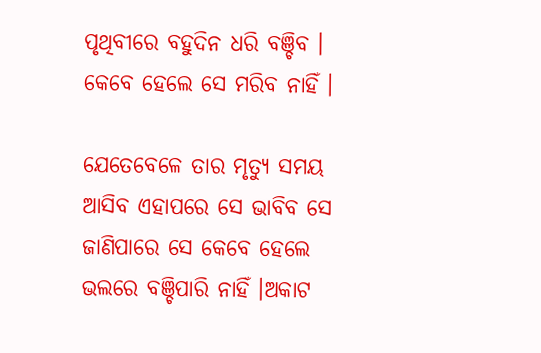ପୃଥିବୀରେ ବହୁଦିନ ଧରି ବଞ୍ଚିବ । କେବେ ହେଲେ ସେ ମରିବ ନାହିଁ ।

ଯେତେବେଳେ ତାର ମୃତ୍ୟୁ ସମୟ ଆସିବ ଏହାପରେ ସେ ଭାବିବ ସେ ଜାଣିପାରେ ସେ କେବେ ହେଲେ ଭଲରେ ବଞ୍ଚିପାରି ନାହିଁ ।ଅକାଟ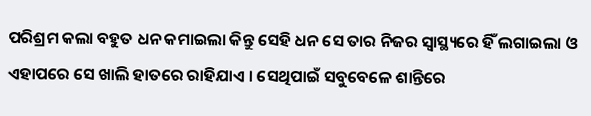ପରିଶ୍ରମ କଲା ବହୁତ ଧନ କମାଇଲା କିନ୍ତୁ ସେହି ଧନ ସେ ତାର ନିଜର ସ୍ଵାସ୍ଥ୍ୟରେ ହିଁ ଲଗାଇଲା ଓ ଏହାପରେ ସେ ଖାଲି ହାତରେ ରାହିଯାଏ । ସେଥିପାଇଁ ସବୁବେଳେ ଶାନ୍ତିରେ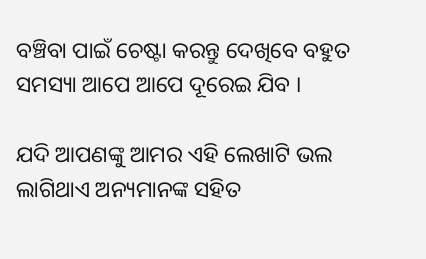ବଞ୍ଚିବା ପାଇଁ ଚେଷ୍ଟା କରନ୍ତୁ ଦେଖିବେ ବହୁତ ସମସ୍ୟା ଆପେ ଆପେ ଦୂରେଇ ଯିବ ।

ଯଦି ଆପଣଙ୍କୁ ଆମର ଏହି ଲେଖାଟି ଭଲ ଲାଗିଥାଏ ଅନ୍ୟମାନଙ୍କ ସହିତ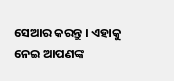ସେଆର କରନ୍ତୁ । ଏହାକୁ ନେଇ ଆପଣଙ୍କ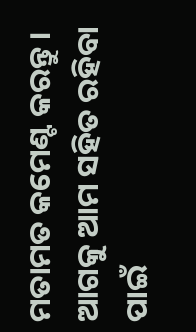ମତାମତ କମେଣ୍ଟ କରନ୍ତୁ । ଆଗକୁ ଆମ ସହିତ ରହିବା ପାଇଁ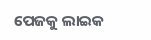ପେଜକୁ ଲାଇକ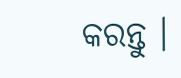କରନ୍ତୁ ।